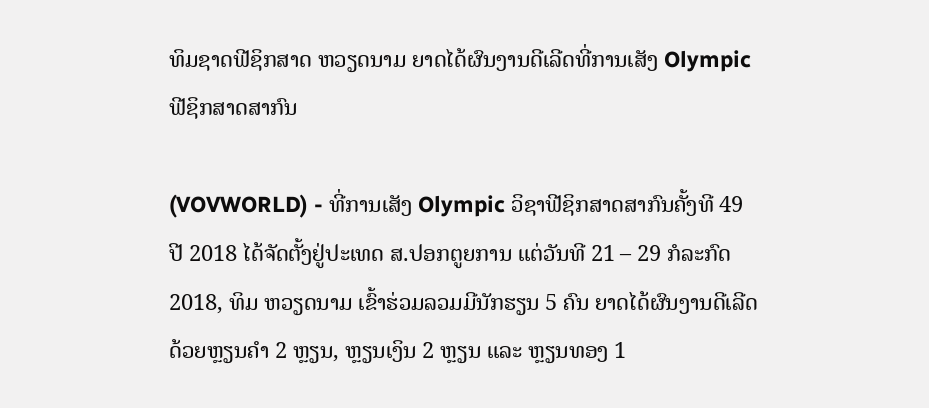ທິມຊາດຟີຊິກສາດ ຫວຽດນາມ ຍາດໄດ້ຜົນງານດີເລີດທີ່ການເສັງ Olympic ຟີຊິກສາດສາກົນ

(VOVWORLD) - ທີ່ການເສັງ Olympic ວິຊາຟີຊິກສາດສາກົນຄັ້ງທີ 49 ປີ 2018 ໄດ້ຈັດຕັ້ງຢູ່ປະເທດ ສ.ປອກຕູຍການ ແຕ່ວັນທີ 21 – 29 ກໍລະກົດ 2018, ທິມ ຫວຽດນາມ ເຂົ້າຮ່ວມລວມມີນັກຮຽນ 5 ຄົນ ຍາດໄດ້ຜົນງານດີເລີດດ້ວຍຫຼຽນຄຳ 2 ຫຼຽນ, ຫຼຽນເງິນ 2 ຫຼຽນ ແລະ ຫຼຽນທອງ 1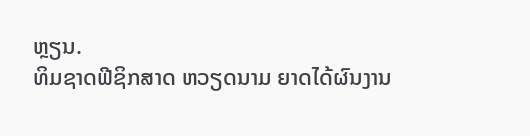ຫຼຽນ.
ທິມຊາດຟີຊິກສາດ ຫວຽດນາມ ຍາດໄດ້ຜົນງານ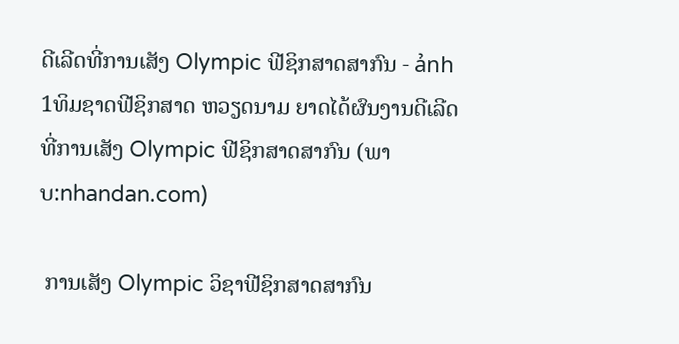ດີເລີດທີ່ການເສັງ Olympic ຟີຊິກສາດສາກົນ - ảnh 1ທິມຊາດຟີຊິກສາດ ຫວຽດນາມ ຍາດໄດ້ຜົນງານດີເລີດທີ່ການເສັງ Olympic ຟີຊິກສາດສາກົນ (ພາບ:nhandan.com)

 ການເສັງ Olympic ວິຊາຟີຊິກສາດສາກົນ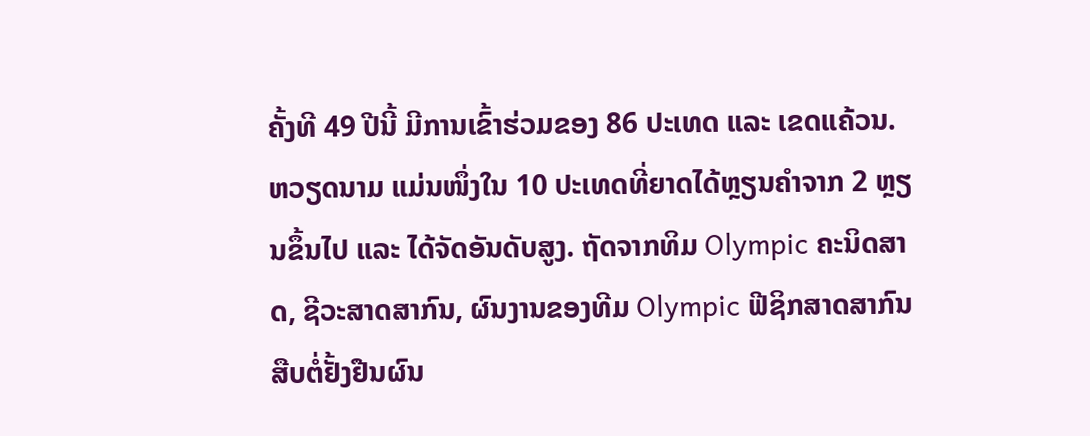ຄັ້ງທີ 49 ປີນີ້ ມີການເຂົ້າຮ່ວມຂອງ 86 ປະເທດ ແລະ ເຂດແຄ້ວນ.  ຫວຽດນາມ ແມ່ນໜຶ່ງໃນ 10 ປະເທດທີ່ຍາດໄດ້ຫຼຽນຄຳຈາກ 2 ຫຼຽນຂຶ້ນໄປ ແລະ ໄດ້ຈັດອັນດັບສູງ. ຖັດຈາກທິມ Olympic ຄະນິດສາດ, ຊີວະສາດສາກົນ, ຜົນງານຂອງທີມ Olympic ຟີຊິກສາດສາກົນ ສືບຕໍ່ຢັ້ງຢືນຜົນ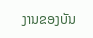ງານຂອງບັນ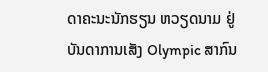ດາຄະນະນັກຮຽນ ຫວຽດນາມ ຢູ່ບັນດາການເສັງ Olympic ສາກົນ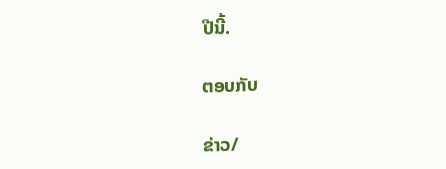ປີນີ້.

ຕອບກັບ

ຂ່າວ/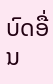ບົດອື່ນ